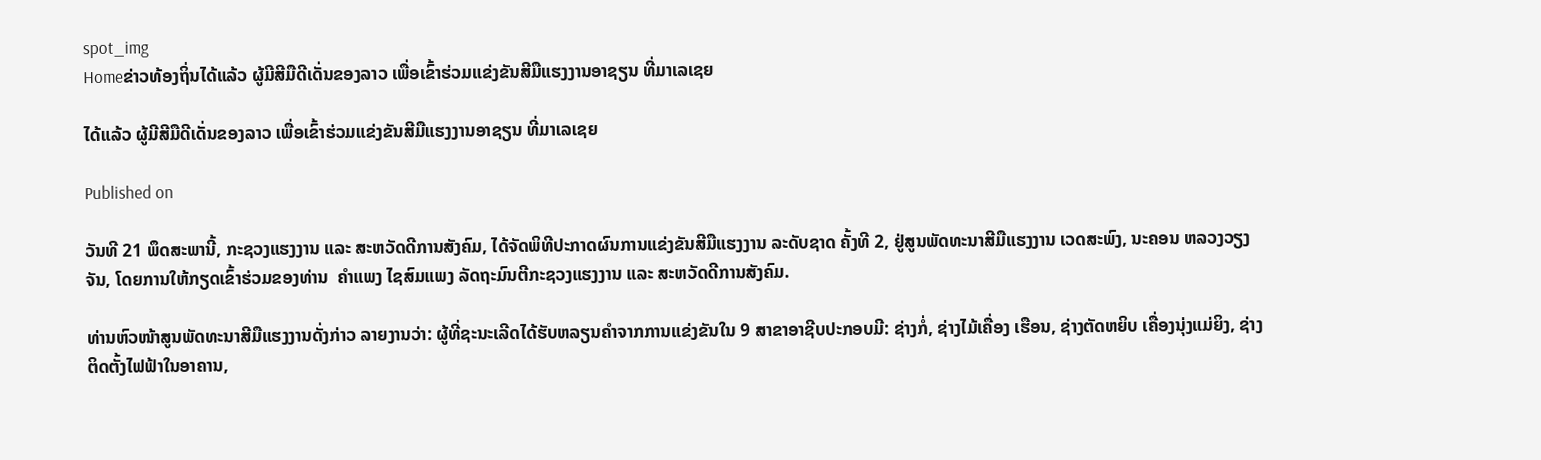spot_img
Homeຂ່າວທ້ອງຖິ່ນໄດ້ແລ້ວ ຜູ້ມີສີມືດີເດັ່ນຂອງລາວ ເພື່ອເຂົ້າຮ່ວມແຂ່ງຂັນສີມືແຮງງານອາຊຽນ ທີ່ມາເລເຊຍ

ໄດ້ແລ້ວ ຜູ້ມີສີມືດີເດັ່ນຂອງລາວ ເພື່ອເຂົ້າຮ່ວມແຂ່ງຂັນສີມືແຮງງານອາຊຽນ ທີ່ມາເລເຊຍ

Published on

ວັນທີ 21 ພຶດສະພານີ້, ກະຊວງແຮງງານ ແລະ ສະຫວັດດີການສັງຄົມ, ໄດ້ຈັດພິທີປະກາດຜົນການແຂ່ງຂັນສີມືແຮງງານ ລະດັບຊາດ ຄັ້ງທີ 2, ຢູ່ສູນພັດທະນາສີມືແຮງງານ ເວດສະພົງ, ນະຄອນ ຫລວງວຽງຈັນ, ໂດຍການໃຫ້ກຽດເຂົ້າຮ່ວມຂອງທ່ານ  ຄຳແພງ ໄຊສົມແພງ ລັດຖະມົນຕີກະຊວງແຮງງານ ແລະ ສະຫວັດດີການສັງຄົມ.

ທ່ານຫົວໜ້າສູນພັດທະນາສີມືແຮງງານດັ່ງກ່າວ ລາຍງານວ່າ: ຜູ້ທີ່ຊະນະເລີດໄດ້ຮັບຫລຽນຄຳຈາກການແຂ່ງຂັນໃນ 9 ສາຂາອາຊີບປະກອບມີ: ຊ່າງກໍ່, ຊ່າງໄມ້ເຄື່ອງ ເຮືອນ, ຊ່າງຕັດຫຍິບ ເຄື່ອງນຸ່ງແມ່ຍິງ, ຊ່າງຕິດຕັ້ງໄຟຟ້າໃນອາຄານ,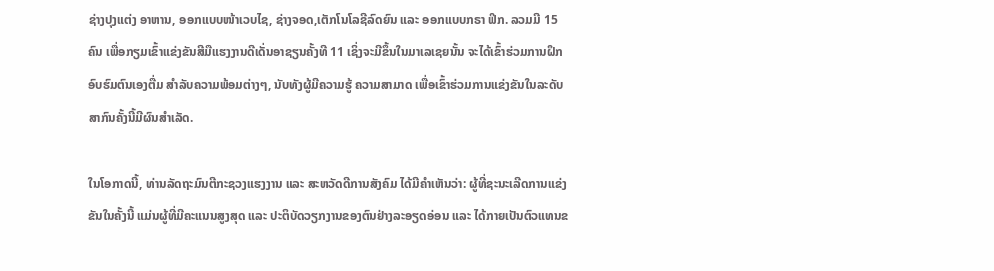ຊ່າງປຸງແຕ່ງ ອາຫານ, ອອກແບບໜ້າເວບໄຊ, ຊ່າງຈອດ,ເຕັກໂນໂລຊີລົດຍົນ ແລະ ອອກແບບກຣາ ຟິກ. ລວມມີ 15 ຄົນ ເພື່ອກຽມເຂົ້າແຂ່ງຂັນສີມືແຮງງານດີເດັ່ນອາຊຽນຄັ້ງທີ 11 ເຊິ່ງຈະມີຂຶ້ນໃນມາເລເຊຍນັ້ນ ຈະໄດ້ເຂົ້າຮ່ວມການຝຶກອົບຮົມຕົນເອງຕື່ມ ສຳລັບຄວາມພ້ອມຕ່າງໆ, ນັບທັງຜູ້ມີຄວາມຮູ້ ຄວາມສາມາດ ເພື່ອເຂົ້າຮ່ວມການແຂ່ງຂັນໃນລະດັບສາກົນຄັ້ງນີ້ມີຜົນສຳເລັດ.

ໃນໂອກາດນີ້, ທ່ານລັດຖະມົນຕີກະຊວງແຮງງານ ແລະ ສະຫວັດດີການສັງຄົມ ໄດ້ມີຄຳເຫັນວ່າ: ຜູ້ທີ່ຊະນະເລີດການແຂ່ງຂັນໃນຄັ້ງນີ້ ແມ່ນຜູ້ທີ່ມີຄະແນນສູງສຸດ ແລະ ປະຕິບັດວຽກງານຂອງຕົນຢ່າງລະອຽດອ່ອນ ແລະ ໄດ້ກາຍເປັນຕົວແທນຂ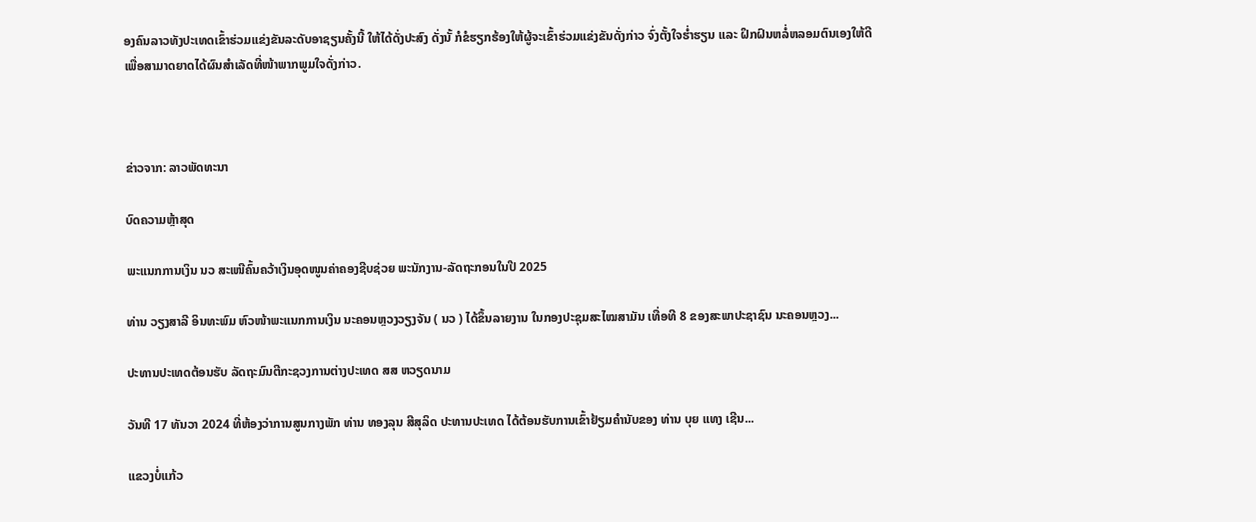ອງຄົນລາວທັງປະເທດເຂົ້າຮ່ວມແຂ່ງຂັນລະດັບອາຊຽນຄັ້ງນີ້ ໃຫ້ໄດ້ດັ່ງປະສົງ ດັ່ງນັ້ ກໍຂໍຮຽກຮ້ອງໃຫ້ຜູ້ຈະເຂົ້າຮ່ວມແຂ່ງຂັນດັ່ງກ່າວ ຈົ່ງຕັ້ງໃຈຮ່ຳຮຽນ ແລະ ຝຶກຝົນຫລໍ່ຫລອມຕົນເອງໃຫ້ດີ ເພື່ອສາມາດຍາດໄດ້ຜົນສຳເລັດທີ່ໜ້າພາກພູມໃຈດັ່ງກ່າວ.



ຂ່າວຈາກ: ລາວພັດທະນາ

ບົດຄວາມຫຼ້າສຸດ

ພະແນກການເງິນ ນວ ສະເໜີຄົ້ນຄວ້າເງິນອຸດໜູນຄ່າຄອງຊີບຊ່ວຍ ພະນັກງານ-ລັດຖະກອນໃນປີ 2025

ທ່ານ ວຽງສາລີ ອິນທະພົມ ຫົວໜ້າພະແນກການເງິນ ນະຄອນຫຼວງວຽງຈັນ ( ນວ ) ໄດ້ຂຶ້ນລາຍງານ ໃນກອງປະຊຸມສະໄໝສາມັນ ເທື່ອທີ 8 ຂອງສະພາປະຊາຊົນ ນະຄອນຫຼວງ...

ປະທານປະເທດຕ້ອນຮັບ ລັດຖະມົນຕີກະຊວງການຕ່າງປະເທດ ສສ ຫວຽດນາມ

ວັນທີ 17 ທັນວາ 2024 ທີ່ຫ້ອງວ່າການສູນກາງພັກ ທ່ານ ທອງລຸນ ສີສຸລິດ ປະທານປະເທດ ໄດ້ຕ້ອນຮັບການເຂົ້າຢ້ຽມຄຳນັບຂອງ ທ່ານ ບຸຍ ແທງ ເຊີນ...

ແຂວງບໍ່ແກ້ວ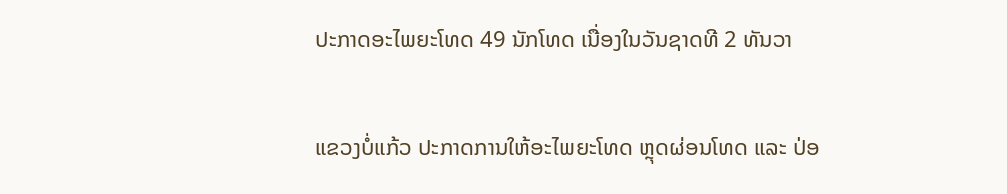ປະກາດອະໄພຍະໂທດ 49 ນັກໂທດ ເນື່ອງໃນວັນຊາດທີ 2 ທັນວາ

ແຂວງບໍ່ແກ້ວ ປະກາດການໃຫ້ອະໄພຍະໂທດ ຫຼຸດຜ່ອນໂທດ ແລະ ປ່ອ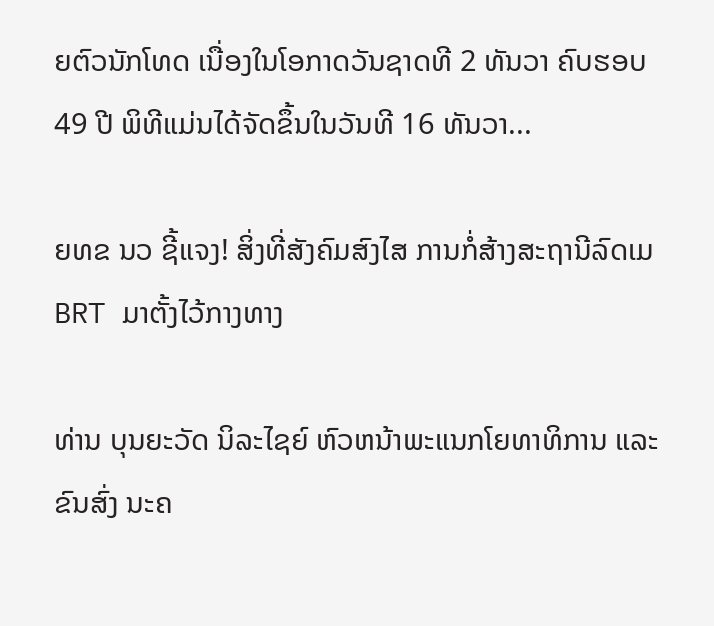ຍຕົວນັກໂທດ ເນື່ອງໃນໂອກາດວັນຊາດທີ 2 ທັນວາ ຄົບຮອບ 49 ປີ ພິທີແມ່ນໄດ້ຈັດຂຶ້ນໃນວັນທີ 16 ທັນວາ...

ຍທຂ ນວ ຊີ້ແຈງ! ສິ່ງທີ່ສັງຄົມສົງໄສ ການກໍ່ສ້າງສະຖານີລົດເມ BRT ມາຕັ້ງໄວ້ກາງທາງ

ທ່ານ ບຸນຍະວັດ ນິລະໄຊຍ໌ ຫົວຫນ້າພະແນກໂຍທາທິການ ແລະ ຂົນສົ່ງ ນະຄ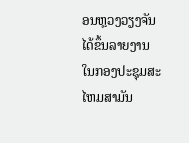ອນຫຼວງວຽງຈັນ ໄດ້ຂຶ້ນລາຍງານ ໃນກອງປະຊຸມສະໄຫມສາມັນ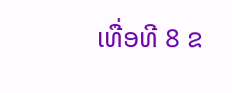ເທື່ອທີ 8 ຂ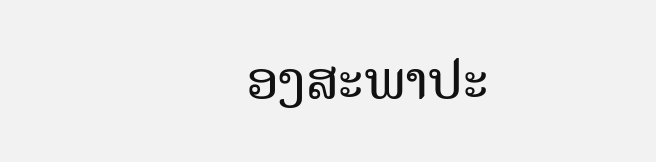ອງສະພາປະ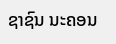ຊາຊົນ ນະຄອນ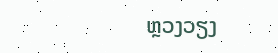ຫຼວງວຽງ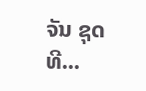ຈັນ ຊຸດທີ...